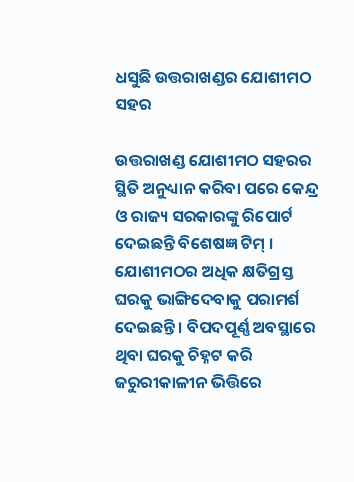ଧସୁଛି ଉତ୍ତରାଖଣ୍ଡର ଯୋଶୀମଠ ସହର

ଉତ୍ତରାଖଣ୍ଡ ଯୋଶୀମଠ ସହରର ସ୍ଥିତି ଅନୁଧ୍ୟାନ କରିବା ପରେ କେନ୍ଦ୍ର ଓ ରାଜ୍ୟ ସରକାରଙ୍କୁ ରିପୋର୍ଟ ଦେଇଛନ୍ତି ବିଶେଷଜ୍ଞ ଟିମ୍ । ଯୋଶୀମଠର ଅଧିକ କ୍ଷତିଗ୍ରସ୍ତ ଘରକୁ ଭାଙ୍ଗିଦେବାକୁ ପରାମର୍ଶ ଦେଇଛନ୍ତି । ବିପଦପୂର୍ଣ୍ଣ ଅବସ୍ଥାରେ ଥିବା ଘରକୁ ଚିହ୍ନଟ କରି ଜରୁରୀକାଳୀନ ଭିତ୍ତିରେ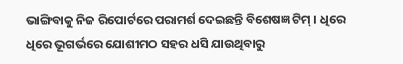ଭାଙ୍ଗିବାକୁ ନିଜ ରିପୋର୍ଟରେ ପରାମର୍ଶ ଦେଇଛନ୍ତି ବିଶେଷଜ୍ଞ ଟିମ୍ । ଧିରେ ଧିରେ ଭୂଗର୍ଭରେ ଯୋଶୀମଠ ସହର ଧସି ଯାଉଥିବାରୁ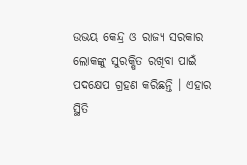ଉଭୟ କେନ୍ଦ୍ର ଓ ରାଜ୍ୟ ସରକାର ଲୋକଙ୍କୁ ସୁରକ୍ଷିତ ରଖିବା ପାଇଁ ପଦକ୍ଷେପ ଗ୍ରହଣ କରିଛନ୍ତି । ଏହାର ସ୍ଥିତି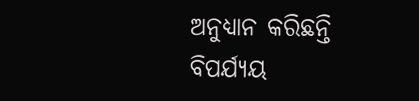ଅନୁଧ୍ୟାନ କରିଛନ୍ତି ବିପର୍ଯ୍ୟୟ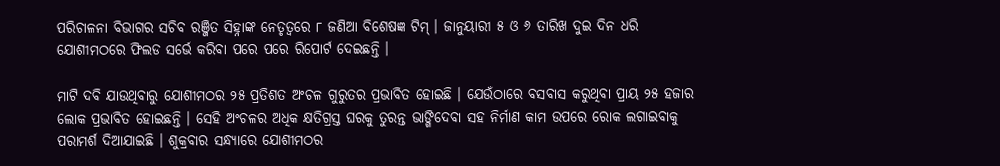ପରିଚାଳନା ବିଭାଗର ସଚିବ ରଞ୍ଜିତ ସିହ୍ନାଙ୍କ ନେତୃତ୍ୱରେ ୮ ଜଣିଆ ବିଶେଷଜ୍ଞ ଟିମ୍ । ଜାନୁୟାରୀ ୫ ଓ ୬ ତାରିଖ ଦୁଇ ଦିନ ଧରି ଯୋଶୀମଠରେ ଫିଲଡ ସର୍ଭେ କରିବା ପରେ ପରେ ରିପୋର୍ଟ ଦେଇଛନ୍ତି ।

ମାଟି ଦବି ଯାଉଥିବାରୁ ଯୋଶୀମଠର ୨୫ ପ୍ରତିଶତ ଅଂଚଳ ଗୁରୁତର ପ୍ରଭାବିତ ହୋଇଛି । ଯେଉଁଠାରେ ବସବାସ କରୁଥିବା ପ୍ରାୟ ୨୫ ହଜାର ଲୋକ ପ୍ରଭାବିତ ହୋଇଛନ୍ତି । ସେହି ଅଂଚଳର ଅଧିକ କ୍ଷତିଗ୍ରସ୍ତ ଘରକୁ ତୁରନ୍ତ ଭାଙ୍ଗିଦେବା ସହ ନିର୍ମାଣ କାମ ଉପରେ ରୋକ ଲଗାଇବାକୁ ପରାମର୍ଶ ଦିଆଯାଇଛି । ଶୁକ୍ରବାର ସନ୍ଧ୍ୟାରେ ଯୋଶୀମଠର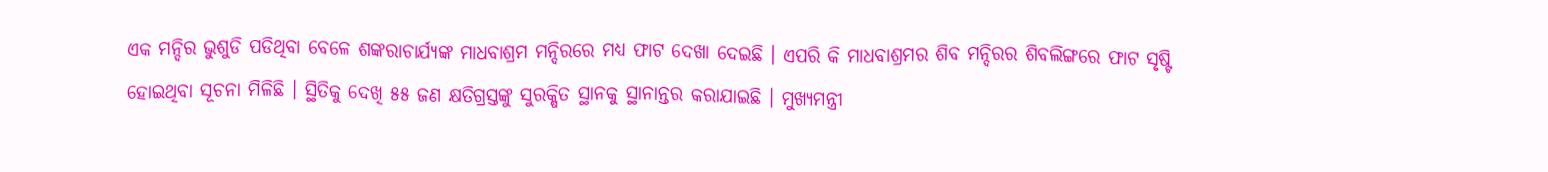ଏକ ମନ୍ଦିର ଭୁଶୁଡି ପଡିଥିବା ବେଳେ ଶଙ୍କରାଚାର୍ଯ୍ୟଙ୍କ ମାଧବାଶ୍ରମ ମନ୍ଦିରରେ ମଧ୍ୟ ଫାଟ ଦେଖା ଦେଇଛି । ଏପରି କି ମାଧବାଶ୍ରମର ଶିବ ମନ୍ଦିରର ଶିବଲିଙ୍ଗରେ ଫାଟ ସୃଷ୍ଟି ହୋଇଥିବା ସୂଚନା ମିଳିଛି । ସ୍ଥିତିକୁ ଦେଖି ୫୫ ଜଣ କ୍ଷତିଗ୍ରସ୍ତଙ୍କୁ ସୁରକ୍ଷିତ ସ୍ଥାନକୁ ସ୍ଥାନାନ୍ତର କରାଯାଇଛି । ମୁଖ୍ୟମନ୍ତ୍ରୀ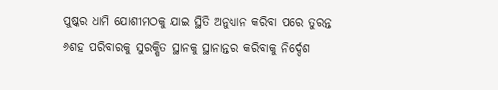ପୁଷ୍କର ଧାମି ଯୋଶୀମଠକୁ ଯାଇ ସ୍ଥିତି ଅନୁଧ୍ୟାନ କରିବା ପରେ ତୁରନ୍ତ ୬ଶହ ପରିବାରକୁ ସୁରକ୍ଷିତ ସ୍ଥାନକୁ ସ୍ଥାନାନ୍ତର କରିବାକୁ ନିର୍ଦ୍ଦେଶ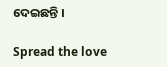ଦେଇଛନ୍ତି ।

Spread the love